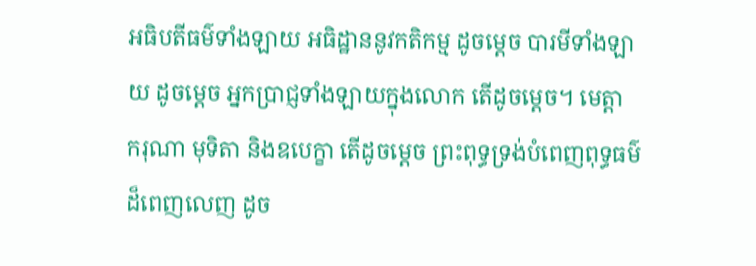អធិបតីធម៌ទាំងឡាយ អធិដ្ឋាននូវកតិកម្ម ដូចម្តេច បារមីទាំងឡាយ ដូចម្តេច អ្នកប្រាជ្ញទាំងឡាយក្នុងលោក តើដូចម្តេច។ មេត្តា ករុណា មុទិតា និងឧបេក្ខា តើដូចម្តេច ព្រះពុទ្ធទ្រង់បំពេញពុទ្ធធម៌ដ៏ពេញលេញ ដូច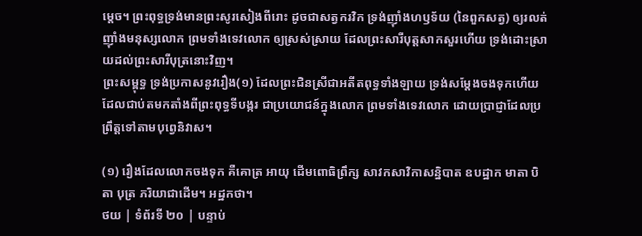ម្តេច។ ព្រះពុទ្ធទ្រង់មានព្រះសូរសៀងពីរោះ ដូចជាសត្វករវិក ទ្រង់ញ៉ាំងហឫទ័យ (នៃពួកសត្វ) ឲ្យរលត់ ញ៉ាំងមនុស្សលោក ព្រមទាំងទេវលោក ឲ្យស្រស់ស្រាយ ដែលព្រះសារីបុត្តសាកសួរហើយ ទ្រង់ដោះស្រាយដល់ព្រះសារីបុត្រនោះវិញ។
ព្រះសម្ពុទ្ធ ទ្រង់ប្រកាសនូវរឿង(១) ដែលព្រះជិនស្រីជាអតីតពុទ្ធទាំងឡាយ ទ្រង់សម្តែងចងទុកហើយ ដែលជាប់តមកតាំងពីព្រះពុទ្ធទីបង្ករ ជាប្រយោជន៍ក្នុងលោក ព្រមទាំងទេវលោក ដោយប្រាជ្ញាដែលប្រព្រឹត្តទៅតាមបុព្វេនិវាស។

(១) រឿងដែលលោកចងទុក គឺគោត្រ អាយុ ដើមពោធិព្រឹក្ស សាវកសាវិកាសន្និបាត ឧបដ្ឋាក មាតា បិតា បុត្រ ភរិយាជាដើម។ អដ្ឋកថា។
ថយ | ទំព័រទី ២០ | បន្ទាប់